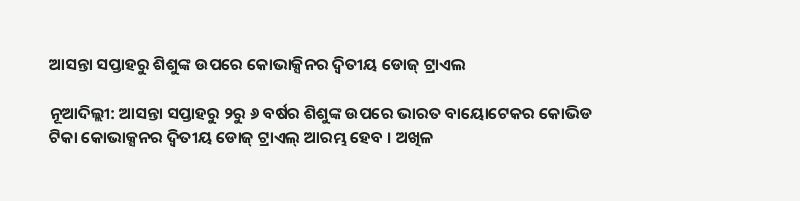ଆସନ୍ତା ସପ୍ତାହରୁ ଶିଶୁଙ୍କ ଉପରେ କୋଭାକ୍ସିନର ଦ୍ୱିତୀୟ ଡୋଜ୍ ଟ୍ରାଏଲ

ନୂଆଦିଲ୍ଲୀ: ଆସନ୍ତା ସପ୍ତାହରୁ ୨ରୁ ୬ ବର୍ଷର ଶିଶୁଙ୍କ ଉପରେ ଭାରତ ବାୟୋଟେକର କୋଭିଡ ଟିକା କୋଭାକ୍ସନର ଦ୍ୱିତୀୟ ଡୋଜ୍ ଟ୍ରାଏଲ୍ ଆରମ୍ଭ ହେବ । ଅଖିଳ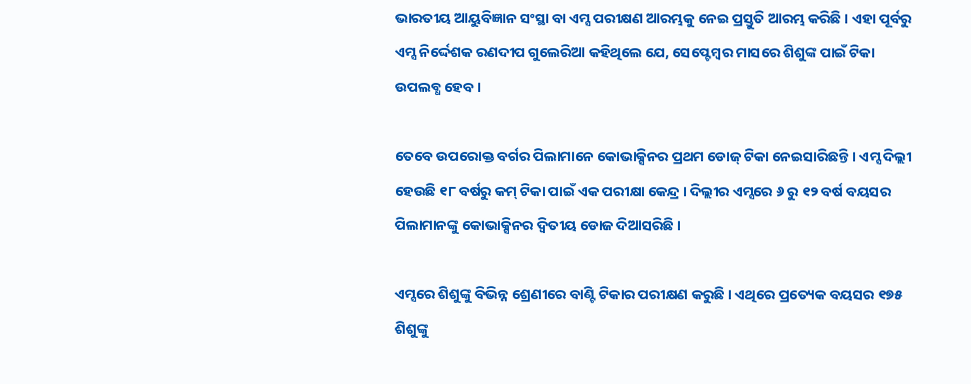ଭାରତୀୟ ଆୟୁବିଜ୍ଞାନ ସଂସ୍ଥା ବା ଏମ୍ସ ପରୀକ୍ଷଣ ଆରମ୍ଭକୁ ନେଇ ପ୍ରସ୍ତୁତି ଆରମ୍ଭ କରିଛି । ଏହା ପୂର୍ବରୁ ଏମ୍ସ ନିର୍ଦ୍ଦେଶକ ରଣଦୀପ ଗୁଲେରିଆ କହିଥିଲେ ଯେ, ସେପ୍ଟେମ୍ବର ମାସରେ ଶିଶୁଙ୍କ ପାଇଁ ଟିକା ଉପଲବ୍ଧ ହେବ ।

ତେବେ ଉପରୋକ୍ତ ବର୍ଗର ପିଲାମାନେ କୋଭାକ୍ସିନର ପ୍ରଥମ ଡୋଜ୍ ଟିକା ନେଇସାରିଛନ୍ତି । ଏମ୍ସ ଦିଲ୍ଲୀ ହେଉଛି ୧୮ ବର୍ଷରୁ କମ୍ ଟିକା ପାଇଁ ଏକ ପରୀକ୍ଷା କେନ୍ଦ୍ର । ଦିଲ୍ଲୀର ଏମ୍ସରେ ୬ ରୁ ୧୨ ବର୍ଷ ବୟସର ପିଲାମାନଙ୍କୁ କୋଭାକ୍ସିନର ଦ୍ୱିତୀୟ ଡୋଜ ଦିଆସରିଛି ।

ଏମ୍ସରେ ଶିଶୁଙ୍କୁ ବିଭିନ୍ନ ଶ୍ରେଣୀରେ ବାଣ୍ଟି ଟିକାର ପରୀକ୍ଷଣ କରୁଛି । ଏଥିରେ ପ୍ରତ୍ୟେକ ବୟସର ୧୭୫ ଶିଶୁଙ୍କୁ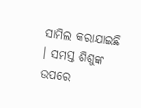ସାମିଲ କରାଯାଇଛି । ସମସ୍ତ ଶିଶୁଙ୍କ ଉପରେ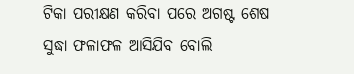ଟିକା ପରୀକ୍ଷଣ କରିବା ପରେ ଅଗଷ୍ଟ ଶେଷ ସୁଦ୍ଧା ଫଳାଫଳ ଆସିଯିବ ବୋଲି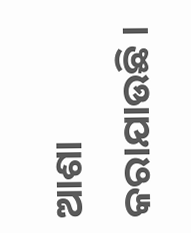ଆଶା କରାଯାଉଛି ।